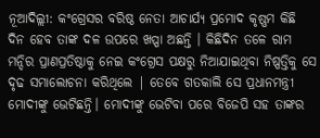ନୂଆଦିଲ୍ଲୀ: କଂଗ୍ରେସର ବରିଷ୍ଠ ନେତା ଆଚାର୍ଯ୍ୟ ପ୍ରମୋଦ କୃଷ୍ଣମ କିଛି ଦିନ ହେବ ତାଙ୍କ ଦଳ ଉପରେ ଖପ୍ପା ଅଛନ୍ତି । କିଛିଦିନ ତଳେ ରାମ ମନ୍ଦିର ପ୍ରାଣପ୍ରତିଷ୍ଠାକୁ ନେଇ କଂଗ୍ରେସ ପକ୍ଷରୁ ନିଆଯାଇଥିବା ନିଷ୍ପତ୍ତିକୁ ସେ ଦୃଢ ସମାଲୋଚନା କରିଥିଲେ | ତେବେ ଗତକାଲି ସେ ପ୍ରଧାନମନ୍ତ୍ରୀ ମୋଦୀଙ୍କୁ ଭେଟିଛନ୍ତି। ମୋଦୀଙ୍କୁ ଭେଟିବା ପରେ ବିଜେପି ସହ ତାଙ୍କର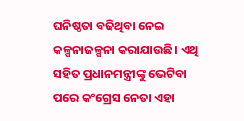ଘନିଷ୍ଠତା ବଢିଥିବା ନେଇ କଳ୍ପନାଜଳ୍ପନା କରାଯାଉଛି। ଏଥି ସହିତ ପ୍ରଧାନମନ୍ତ୍ରୀଙ୍କୁ ଭେଟିବା ପରେ କଂଗ୍ରେସ ନେତା ଏହା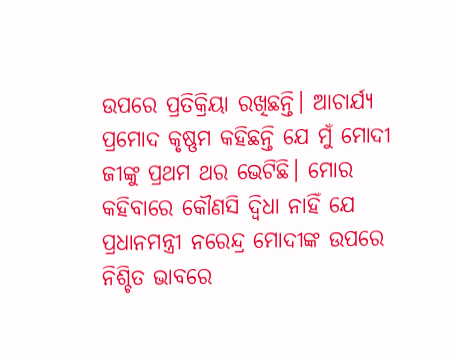ଉପରେ ପ୍ରତିକ୍ରିୟା ରଖିଛନ୍ତି। ଆଚାର୍ଯ୍ୟ ପ୍ରମୋଦ କୃଷ୍ଣମ କହିଛନ୍ତି ଯେ ମୁଁ ମୋଦୀ ଜୀଙ୍କୁ ପ୍ରଥମ ଥର ଭେଟିଛି। ମୋର କହିବାରେ କୌଣସି ଦ୍ୱିଧା ନାହିଁ ଯେ ପ୍ରଧାନମନ୍ତ୍ରୀ ନରେନ୍ଦ୍ର ମୋଦୀଙ୍କ ଉପରେ ନିଶ୍ଚିତ ଭାବରେ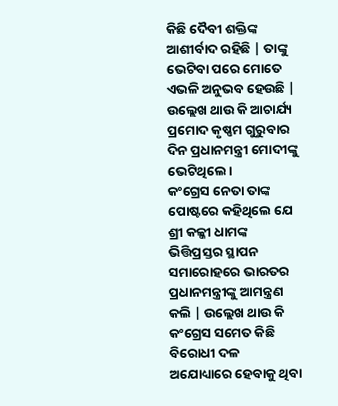କିଛି ଦୈବୀ ଶକ୍ତିଙ୍କ ଆଶୀର୍ବାଦ ରହିଛି | ତାଙ୍କୁ ଭେଟିବା ପରେ ମୋତେ ଏଭଳି ଅନୁଭବ ହେଉଛି | ଉଲ୍ଲେଖ ଥାଉ କି ଆଚାର୍ଯ୍ୟ ପ୍ରମୋଦ କୃଷ୍ଣମ ଗୁରୁବାର ଦିନ ପ୍ରଧାନମନ୍ତ୍ରୀ ମୋଦୀଙ୍କୁ ଭେଟିଥିଲେ ।
କଂଗ୍ରେସ ନେତା ତାଙ୍କ ପୋଷ୍ଟରେ କହିଥିଲେ ଯେ ଶ୍ରୀ କଳ୍କୀ ଧାମଙ୍କ ଭିତ୍ତିପ୍ରସ୍ତର ସ୍ଥାପନ ସମାରୋହରେ ଭାରତର ପ୍ରଧାନମନ୍ତ୍ରୀଙ୍କୁ ଆମନ୍ତ୍ରଣ କଲି | ଉଲ୍ଲେଖ ଥାଉ କି କଂଗ୍ରେସ ସମେତ କିଛି ବିରୋଧୀ ଦଳ ଅଯୋଧ୍ୟାରେ ହେବାକୁ ଥିବା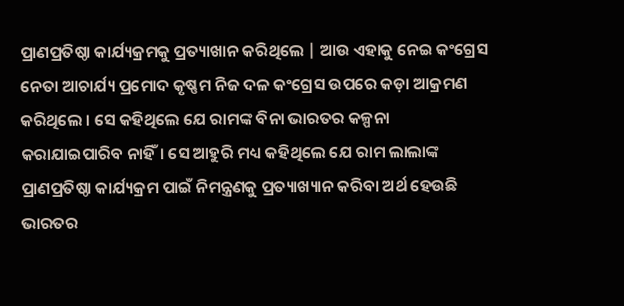ପ୍ରାଣପ୍ରତିଷ୍ଠା କାର୍ଯ୍ୟକ୍ରମକୁ ପ୍ରତ୍ୟାଖାନ କରିଥିଲେ | ଆଉ ଏହାକୁ ନେଇ କଂଗ୍ରେସ ନେତା ଆଚାର୍ଯ୍ୟ ପ୍ରମୋଦ କୃଷ୍ଣମ ନିଜ ଦଳ କଂଗ୍ରେସ ଉପରେ କଡ଼ା ଆକ୍ରମଣ କରିଥିଲେ । ସେ କହିଥିଲେ ଯେ ରାମଙ୍କ ବିନା ଭାରତର କଳ୍ପନା କରାଯାଇପାରିବ ନାହିଁ। ସେ ଆହୁରି ମଧ୍ୟ କହିଥିଲେ ଯେ ରାମ ଲାଲାଙ୍କ ପ୍ରାଣପ୍ରତିଷ୍ଠା କାର୍ଯ୍ୟକ୍ରମ ପାଇଁ ନିମନ୍ତ୍ରଣକୁ ପ୍ରତ୍ୟାଖ୍ୟାନ କରିବା ଅର୍ଥ ହେଉଛି ଭାରତର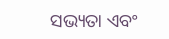ସଭ୍ୟତା ଏବଂ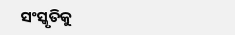ସଂସ୍କୃତିକୁ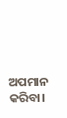ଅପମାନ କରିବା।